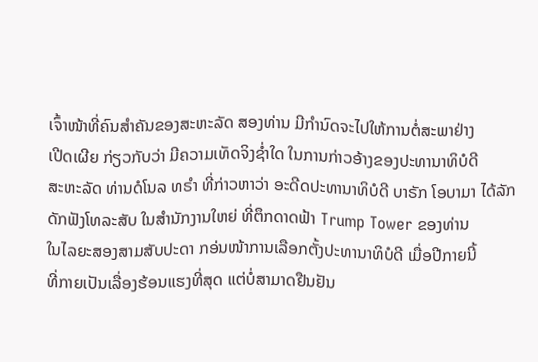ເຈົ້າໜ້າທີ່ຄົນສຳຄັນຂອງສະຫະລັດ ສອງທ່ານ ມີກຳນົດຈະໄປໃຫ້ການຕໍ່ສະພາຢ່າງ
ເປີດເຜີຍ ກ່ຽວກັບວ່າ ມີຄວາມເທັດຈິງຊ່ຳໃດ ໃນການກ່າວອ້າງຂອງປະທານາທິບໍດີ
ສະຫະລັດ ທ່ານດໍໂນລ ທຣຳ ທີ່ກ່າວຫາວ່າ ອະດີດປະທານາທິບໍດີ ບາຣັກ ໂອບາມາ ໄດ້ລັກດັກຟັງໂທລະສັບ ໃນສຳນັກງານໃຫຍ່ ທີ່ຕຶກດາດຟ້າ Trump Tower ຂອງທ່ານ
ໃນໄລຍະສອງສາມສັບປະດາ ກອ່ນໜ້າການເລືອກຕັ້ງປະທານາທິບໍດີ ເມື່ອປີກາຍນີ້
ທີ່ກາຍເປັນເລື່ອງຮ້ອນແຮງທີ່ສຸດ ແຕ່ບໍ່ສາມາດຢືນຢັນ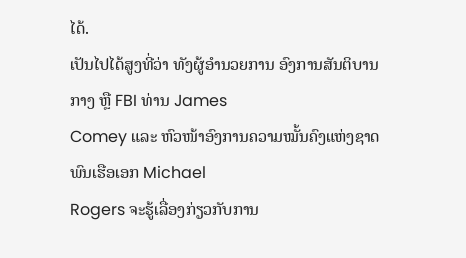ໄດ້.
ເປັນໄປໄດ້ສູງທີ່ວ່າ ທັງຜູ້ອຳນວຍການ ອົງການສັນຕິບານກາງ ຫຼື FBI ທ່ານ James
Comey ແລະ ຫົວໜ້າອົງການຄວາມໝັ້ນຄົງແຫ່ງຊາດ ພົນເຮືອເອກ Michael
Rogers ຈະຮູ້ເລື່ອງກ່ຽວກັບການ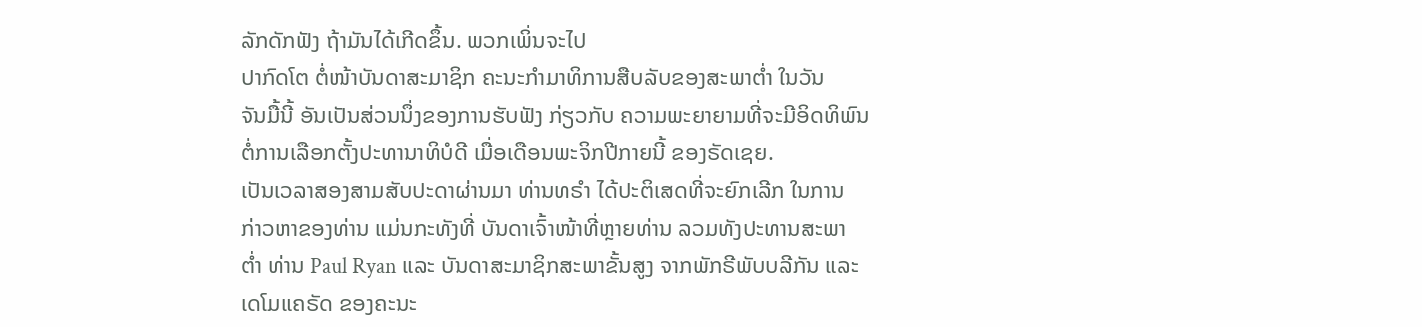ລັກດັກຟັງ ຖ້າມັນໄດ້ເກີດຂຶ້ນ. ພວກເພິ່ນຈະໄປ
ປາກົດໂຕ ຕໍ່ໜ້າບັນດາສະມາຊິກ ຄະນະກຳມາທິການສືບລັບຂອງສະພາຕ່ຳ ໃນວັນ
ຈັນມື້ນີ້ ອັນເປັນສ່ວນນຶ່ງຂອງການຮັບຟັງ ກ່ຽວກັບ ຄວາມພະຍາຍາມທີ່ຈະມີອິດທິພົນ
ຕໍ່ການເລືອກຕັ້ງປະທານາທິບໍດີ ເມື່ອເດືອນພະຈິກປີກາຍນີ້ ຂອງຣັດເຊຍ.
ເປັນເວລາສອງສາມສັບປະດາຜ່ານມາ ທ່ານທຣຳ ໄດ້ປະຕິເສດທີ່ຈະຍົກເລີກ ໃນການ
ກ່າວຫາຂອງທ່ານ ແມ່ນກະທັງທີ່ ບັນດາເຈົ້າໜ້າທີ່ຫຼາຍທ່ານ ລວມທັງປະທານສະພາ
ຕ່ຳ ທ່ານ Paul Ryan ແລະ ບັນດາສະມາຊິກສະພາຂັ້ນສູງ ຈາກພັກຣີພັບບລີກັນ ແລະ
ເດໂມແຄຣັດ ຂອງຄະນະ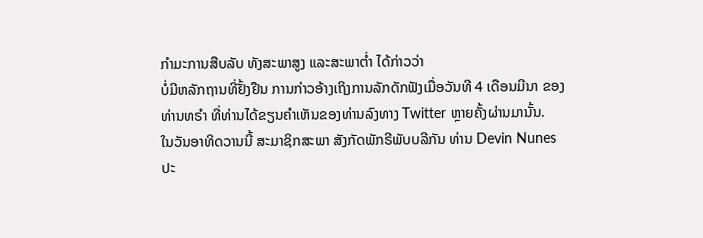ກຳມະການສືບລັບ ທັງສະພາສູງ ແລະສະພາຕ່ຳ ໄດ້ກ່າວວ່າ
ບໍ່ມີຫລັກຖານທີ່ຢັ້ງຢືນ ການກ່າວອ້າງເຖິງການລັກດັກຟັງເມື່ອວັນທີ 4 ເດືອນມີນາ ຂອງ
ທ່ານທຣຳ ທີ່ທ່ານໄດ້ຂຽນຄຳເຫັນຂອງທ່ານລົງທາງ Twitter ຫຼາຍຄັ້ງຜ່ານມານັ້ນ.
ໃນວັນອາທິດວານນີ້ ສະມາຊິກສະພາ ສັງກັດພັກຣີພັບບລີກັນ ທ່ານ Devin Nunes
ປະ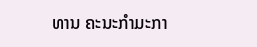ທານ ຄະນະກຳມະກາ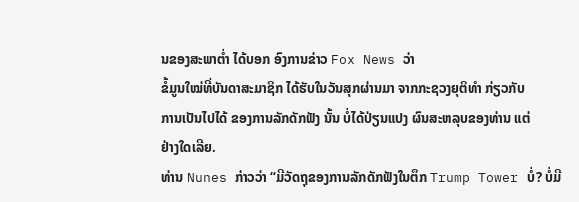ນຂອງສະພາຕ່ຳ ໄດ້ບອກ ອົງການຂ່າວ Fox News ວ່າ
ຂໍ້ມູນໃໝ່ທີ່ບັນດາສະມາຊິກ ໄດ້ຮັບໃນວັນສຸກຜ່ານມາ ຈາກກະຊວງຍຸຕິທຳ ກ່ຽວກັບ
ການເປັນໄປໄດ້ ຂອງການລັກດັກຟັງ ນັ້ນ ບໍ່ໄດ້ປ່ຽນແປງ ຜົນສະຫລຸບຂອງທ່ານ ແຕ່
ຢ່າງໃດເລີຍ.
ທ່ານ Nunes ກ່າວວ່າ “ມີວັດຖຸຂອງການລັກດັກຟັງໃນຕຶກ Trump Tower ບໍ່? ບໍ່ມີ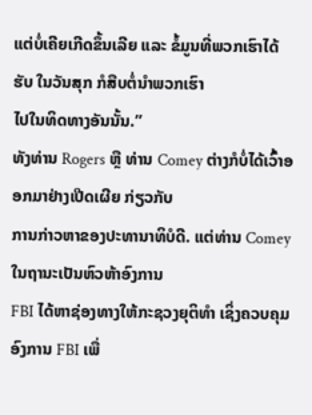ແຕ່ບໍ່ເຄີຍເກີດຂຶ້ນເລີຍ ແລະ ຂໍ້ມູນທີ່ພວກເຮົາໄດ້ຮັບ ໃນວັນສຸກ ກໍສືບຕໍ່ນຳພວກເຮົາ
ໄປໃນທິດທາງອັນນັ້ນ.”
ທັງທ່ານ Rogers ຫຼື ທ່ານ Comey ຕ່າງກໍບໍ່ໄດ້ເວົ້າອອກມາຢ່າງເປີດເຜີຍ ກ່ຽວກັບ
ການກ່າວຫາຂອງປະທານາທິບໍດີ. ແຕ່ທ່ານ Comey ໃນຖານະເປັນຫົວຫ້າອົງການ
FBI ໄດ້ຫາຊ່ອງທາງໃຫ້ກະຊວງຍຸຕິທຳ ເຊິ່ງຄວບຄຸມ ອົງການ FBI ເພື່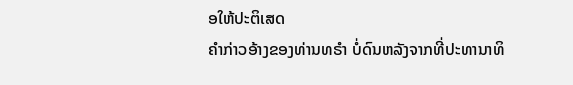ອໃຫ້ປະຕິເສດ
ຄຳກ່າວອ້າງຂອງທ່ານທຣຳ ບໍ່ດົນຫລັງຈາກທີ່ປະທານາທິ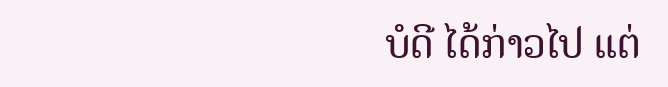ບໍດີ ໄດ້ກ່າວໄປ ແຕ່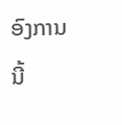ອົງການນີ້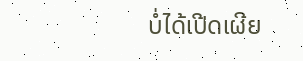ບໍ່ໄດ້ເປີດເຜີຍ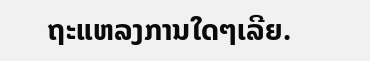ຖະແຫລງການໃດໆເລີຍ.